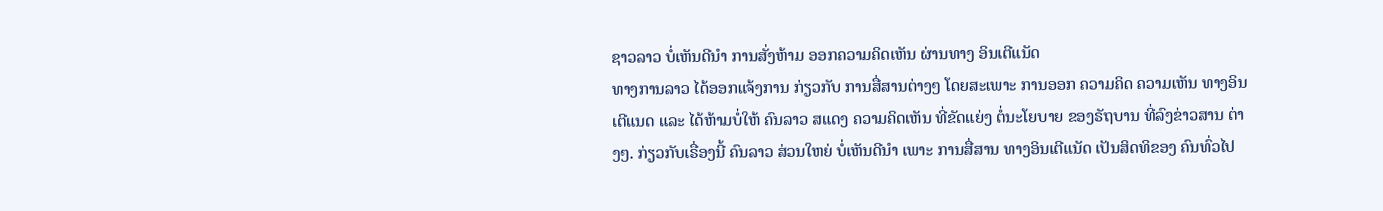ຊາວລາວ ບໍ່ເຫັນດີນໍາ ການສັ່ງຫ້າມ ອອກຄວາມຄິດເຫັນ ຜ່ານທາງ ອິນເຕີແນັດ
ທາງການລາວ ໄດ້ອອກແຈ້ງການ ກ່ຽວກັບ ການສື່ສານຕ່າງໆ ໂດຍສະເພາະ ການອອກ ຄວາມຄິດ ຄວາມເຫັນ ທາງອິນເຕີແນດ ແລະ ໄດ້ຫ້າມບໍ່ໃຫ້ ຄົນລາວ ສແດງ ຄວາມຄິດເຫັນ ທີ່ຂັດແຍ່ງ ຕໍ່ນະໂຍບາຍ ຂອງຣັຖບານ ທີ່ລົງຂ່າວສານ ຕ່າງໆ. ກ່ຽວກັບເຣື່ອງນີ້ ຄົນລາວ ສ່ວນໃຫຍ່ ບໍ່ເຫັນດີນໍາ ເພາະ ການສື່ສານ ທາງອິນເຕີແນັດ ເປັນສິດທິຂອງ ຄົນທົ່ວໄປ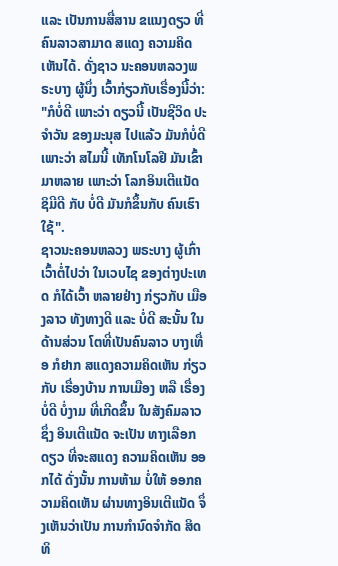ແລະ ເປັນການສື່ສານ ຂແນງດຽວ ທີ່ຄົນລາວສາມາດ ສແດງ ຄວາມຄິດເຫັນໄດ້. ດັ່ງຊາວ ນະຄອນຫລວງພຣະບາງ ຜູ້ນຶ່ງ ເວົ້າກ່ຽວກັບເຣື່ອງນີ້ວ່າ:
"ກໍບໍ່ດີ ເພາະວ່າ ດຽວນີ້ ເປັນຊີວິດ ປະຈໍາວັນ ຂອງມະນຸສ ໄປແລ້ວ ມັນກໍບໍ່ດີ ເພາະວ່າ ສໄມນີ້ ເທັກໂນໂລຢີ ມັນເຂົ້າມາຫລາຍ ເພາະວ່າ ໂລກອິນເຕີແນັດ ຊິມີດີ ກັບ ບໍ່ດີ ມັນກໍຂຶ້ນກັບ ຄົນເຮົາໃຊ້".
ຊາວນະຄອນຫລວງ ພຣະບາງ ຜູ້ເກົ່າເວົ້າຕໍ່ໄປວ່າ ໃນເວບໄຊ ຂອງຕ່າງປະເທດ ກໍໄດ້ເວົ້າ ຫລາຍຢ່າງ ກ່ຽວກັບ ເມືອງລາວ ທັງທາງດີ ແລະ ບໍ່ດີ ສະນັ້ນ ໃນດ້ານສ່ວນ ໂຕທີ່ເປັນຄົນລາວ ບາງເທື່ອ ກໍຢາກ ສແດງຄວາມຄິດເຫັນ ກ່ຽວກັບ ເຣື່ອງບ້ານ ການເມືອງ ຫລື ເຣື່ອງບໍ່ດີ ບໍ່ງາມ ທີ່ເກີດຂຶ້ນ ໃນສັງຄົມລາວ ຊຶ່ງ ອິນເຕີແນັດ ຈະເປັນ ທາງເລືອກດຽວ ທີ່ຈະສແດງ ຄວາມຄິດເຫັນ ອອກໄດ້ ດັ່ງນັ້ນ ການຫ້າມ ບໍ່ໃຫ້ ອອກຄວາມຄິດເຫັນ ຜ່ານທາງອິນເຕີແນັດ ຈຶ່ງເຫັນວ່າເປັນ ການກໍານົດຈໍາກັດ ສິດທິ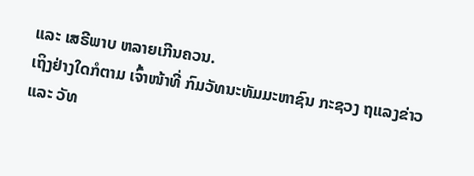ແລະ ເສຣີພາບ ຫລາຍເກີນຄວນ.
ເຖິງຢ່າງໃດກໍຕາມ ເຈົ້າໜ້າທີ່ ກົມວັທນະທັມມະຫາຊົນ ກະຊວງ ຖແລງຂ່າວ ແລະ ວັທ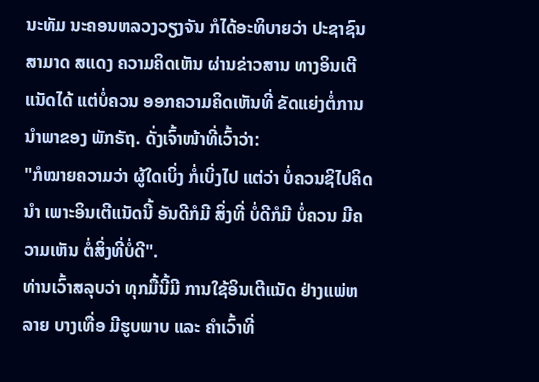ນະທັມ ນະຄອນຫລວງວຽງຈັນ ກໍໄດ້ອະທິບາຍວ່າ ປະຊາຊົນ ສາມາດ ສແດງ ຄວາມຄິດເຫັນ ຜ່ານຂ່າວສານ ທາງອິນເຕີແນັດໄດ້ ແຕ່ບໍ່ຄວນ ອອກຄວາມຄິດເຫັນທີ່ ຂັດແຍ່ງຕໍ່ການ ນໍາພາຂອງ ພັກຣັຖ. ດັ່ງເຈົ້າໜ້າທີ່ເວົ້າວ່າ:
"ກໍໝາຍຄວາມວ່າ ຜູ້ໃດເບິ່ງ ກໍ່ເບິ່ງໄປ ແຕ່ວ່າ ບໍ່ຄວນຊິໄປຄິດນໍາ ເພາະອິນເຕີແນັດນີ້ ອັນດີກໍມີ ສິ່ງທີ່ ບໍ່ດີກໍມີ ບໍ່ຄວນ ມີຄວາມເຫັນ ຕໍ່ສິ່ງທີ່ບໍ່ດີ".
ທ່ານເວົ້າສລຸບວ່າ ທຸກມື້ນີ້ມີ ການໃຊ້ອິນເຕີແນັດ ຢ່າງແພ່ຫລາຍ ບາງເທື່ອ ມີຮູບພາບ ແລະ ຄໍາເວົ້າທີ່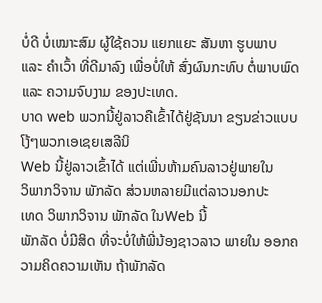ບໍ່ດີ ບໍ່ເໝາະສົມ ຜູ້ໃຊ້ຄວນ ແຍກແຍະ ສັນຫາ ຮູບພາບ ແລະ ຄໍາເວົ້າ ທີ່ດີມາລົງ ເພື່ອບໍ່ໃຫ້ ສົ່ງຜົນກະທົບ ຕໍ່ພາບພົດ ແລະ ຄວາມຈົບງາມ ຂອງປະເທດ.
ບາດ web ພວກນີ້ຢູ່ລາວຄືເຂົ້າໄດ້ຢູ່ຊັນນາ ຂຽນຂ່າວແບບໂງ້ໆພວກເອເຊຍເສລີນິ
Web ນີ້ຢູ່ລາວເຂົ້າໄດ້ ແຕ່ເພີ່ນຫ້າມຄົນລາວຢູ່ພາຍໃນ
ວິພາກວິຈານ ພັກລັດ ສ່ວນຫລາຍມີແຕ່ລາວນອກປະ
ເທດ ວິພາກວິຈານ ພັກລັດ ໃນWeb ນີ້
ພັກລັດ ບໍ່ມີສິດ ທີ່ຈະບໍ່ໃຫ້ພີ່ນ້ອງຊາວລາວ ພາຍໃນ ອອກຄວາມຄິດຄວາມເຫັນ ຖ້າພັກລັດ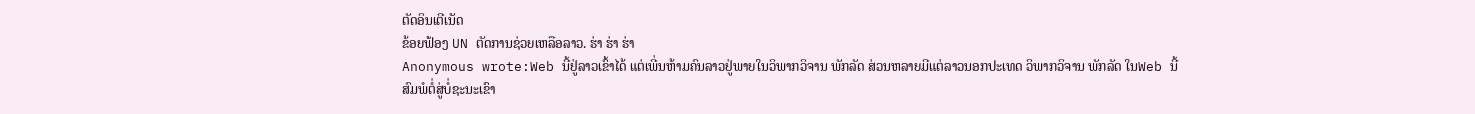ຕັດອິນເຕີເນັດ
ຂ້ອຍຟ້ອງ UN ຕັດການຊ່ວຍເຫລືອລາວ. ຮ່າ ຮ່າ ຮ່າ
Anonymous wrote:Web ນີ້ຢູ່ລາວເຂົ້າໄດ້ ແຕ່ເພີ່ນຫ້າມຄົນລາວຢູ່ພາຍໃນວິພາກວິຈານ ພັກລັດ ສ່ວນຫລາຍມີແຕ່ລາວນອກປະເທດ ວິພາກວິຈານ ພັກລັດ ໃນWeb ນີ້
ສົມພໍຕໍ່ສູ່ບໍ່ຊະນະເຂົາ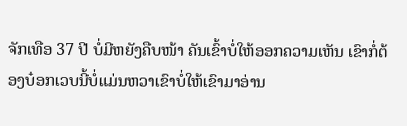ຈັກເທືອ 37 ປີ ບໍ່ມີຫຍັງຄືບໜ້າ ຄັນເຂົ້າບໍ່ໃຫ້ອອກຄວາມເຫັນ ເຂົາກໍ່ຕ້ອງບ໋ອກເວບນີ້ບໍ່ແມ່ນຫວາເຂົາບໍ່ໃຫ້ເຂົາມາອ່ານ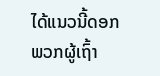ໄດ້ແນວນີ້ດອກ ພວກຜູ້ເຖົ້າ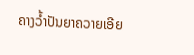ຄາງວໍ້າປັນຍາຄວາຍເອີຍ